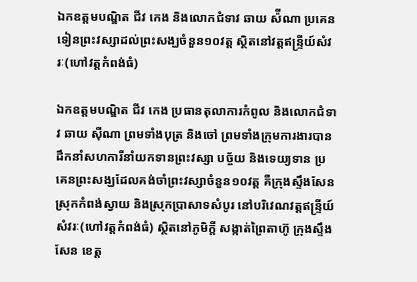ឯកឧត្តមបណ្ឌិត ជីវ កេង និងលោកជំទាវ ឆាយ ស៉ីណា ប្រគេនទៀនព្រះវស្សាដល់ព្រះសង្ឃចំនួន១០វត្ត ស្ថិតនៅវត្តឥន្ទ្រីយ៍សំវរៈ(ហៅវត្តកំពង់ធំ)

ឯកឧត្តមបណ្ឌិត ជីវ កេង ប្រធានតុលាការកំពូល និងលោកជំទាវ ឆាយ ស៊ីណា ព្រមទាំងបុត្រ និងចៅ ព្រមទាំងក្រុមការងារបានដឹកនាំសហការីនាំយកទានព្រះវស្សា បច្ច័យ និងទេយ្យទាន ប្រគេនព្រះសង្ឃដែលគង់ចាំព្រះវស្សាចំនួន១០វត្ត គឺក្រុងស្ទឹងសែន ស្រុកកំពង់ស្វាយ និងស្រុកប្រាសាទសំបូរ នៅបរិវេណវត្តឥន្ទ្រីយ៍សំវរៈ(ហៅវត្តកំពង់ធំ) ស្ថិតនៅភូមិក្តី សង្កាត់ព្រៃតាហ៊ូ ក្រុងស្ទឹងសែន ខេត្ត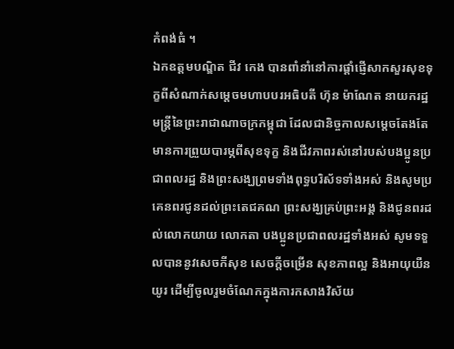កំពង់ធំ ។
ឯកឧត្តមបណ្ឌិត ជីវ កេង បានពាំនាំនៅការផ្ដាំផ្ញើសាកសួរសុខទុក្ខពីសំណាក់សម្ដេចមហាបបរអធិបតី ហ៊ុន ម៉ាណែត នាយករដ្ឋមន្ត្រីនៃព្រះរាជាណាចក្រកម្ពុជា ដែលជានិច្ចកាលសម្ដេចតែងតែមានការព្រួយបារម្ភពីសុខទុក្ខ និងជីវភាពរស់នៅរបស់បងប្អូនប្រជាពលរដ្ឋ និងព្រះសង្ឃព្រមទាំងពុទ្ធបរិស័ទទាំងអស់ និងសូមប្រគេនពរជូនដល់ព្រះតេជគណ ព្រះសង្ឃគ្រប់ព្រះអង្គ និងជូនពរដល់លោកយាយ លោកតា បងប្អូនប្រជាពលរដ្ឋទាំងអស់ សូមទទួលបាននូវសេចកីសុខ សេចកី្តចម្រើន សុខភាពល្អ និងអាយុយឺនយូរ ដើម្បីចូលរួមចំណែកក្នុងការកសាងវិស័យ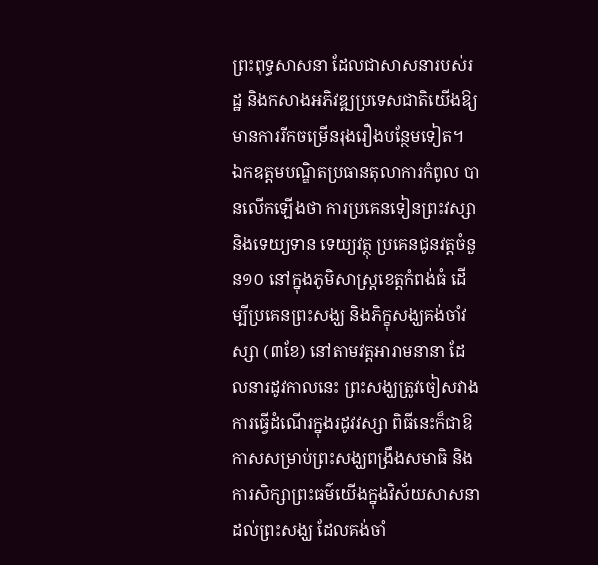ព្រះពុទ្ធសាសនា ដែលជាសាសនារបស់រដ្ឋ និងកសាងអភិវឌ្ឍប្រទេសជាតិយើងឱ្យមានការរីកចម្រើនរុងរឿងបន្ថែមទៀត។
ឯកឧត្តមបណ្ឌិតប្រធានតុលាការកំពូល បានលើកឡើងថា ការប្រគេនទៀនព្រះវស្សា និងទេយ្យទាន ទេយ្យវត្ថុ ប្រគេនជូនវត្តចំនួន១០ នៅក្នុងភូមិសាស្ត្រខេត្តកំពង់ធំ ដើម្បីប្រគេនព្រះសង្ឃ និងភិក្ខុសង្ឃគង់ចាំវស្សា (៣ខែ) នៅតាមវត្តអារាមនានា ដែលនារដូវកាលនេះ ព្រះសង្ឃត្រូវចៀសវាងការធ្វើដំណើរក្នុងរដូវវស្សា ពិធីនេះក៏ជាឱកាសសម្រាប់ព្រះសង្ឃពង្រឹងសមាធិ និងការសិក្សាព្រះធម៌យើងក្នុងវិស័យសាសនាដល់ព្រះសង្ឃ ដែលគង់ចាំ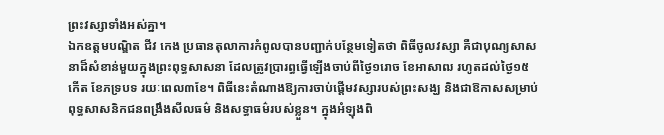ព្រះវស្សាទាំងអស់គ្នា។
ឯកឧត្តមបណ្ឌិត ជីវ កេង ប្រធានតុលាការកំពូលបានបញ្ជាក់បន្ថែមទៀតថា ពិធីចូលវស្សា គឺជាបុណ្យសាសនាដ៏សំខាន់មួយក្នុងព្រះពុទ្ធសាសនា ដែលត្រូវប្រារព្ធធ្វើឡើងចាប់ពីថ្ងៃ១រោច ខែអាសាឍ រហូតដល់ថ្ងៃ១៥កើត ខែភទ្របទ រយៈពេល៣ខែ។ ពិធីនេះតំណាងឱ្យការចាប់ផ្តើមវស្សារបស់ព្រះសង្ឃ និងជាឱកាសសម្រាប់ពុទ្ធសាសនិកជនពង្រឹងសីលធម៌ និងសទ្ធាធម៌របស់ខ្លួន។ ក្នុងអំឡុងពិ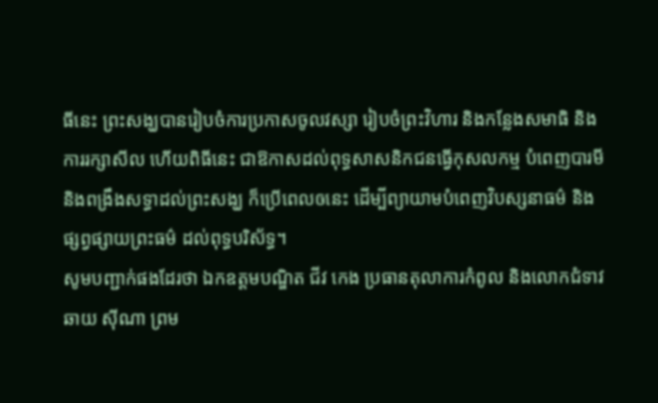ធីនេះ ព្រះសង្ឃបានរៀបចំការប្រកាសចូលវស្សា រៀបចំព្រះវិហារ និងកន្លែងសមាធិ និងការរក្សាសីល ហើយពិធីនេះ ជាឱកាសដល់ពុទ្ធសាសនិកជនធ្វើកុសលកម្ម បំពេញបារមី និងពង្រឹងសទ្ធាដល់ព្រះសង្ឃ ក៏ប្រើពេលឲនេះ ដើម្បីព្យាយាមបំពេញវិបស្សនាធម៌ និងផ្សព្វផ្សាយព្រះធម៌ ដល់ពុទ្ធបរិស័ទ្ធ។
សូមបញ្ជាក់ផងដែរថា ឯកឧត្តមបណ្ឌិត ជីវ កេង ប្រធានតុលាការកំពូល និងលោកជំទាវ ឆាយ ស៊ីណា ព្រម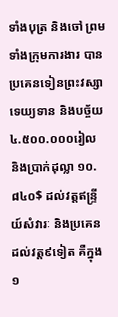ទាំងបុត្រ និងចៅ ព្រមទាំងក្រុមការងារ បានប្រគេនទៀនព្រះវស្សា ទេយ្យទាន និងបច្ច័យ ៤.៥០០.០០០រៀល និងប្រាក់ដុល្លា ១០.៨៤០$ ដល់វត្តឥន្រ្ទីយ៍សំវារៈ និងប្រគេនដល់វត្ត៩ទៀត គឺក្នុង១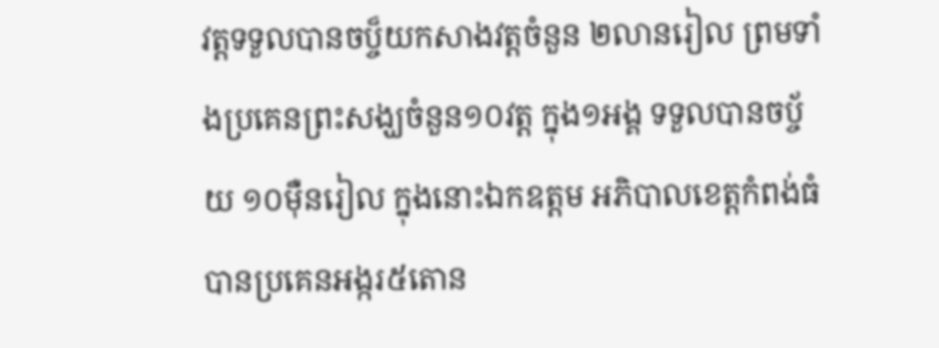វត្តទទួលបានចប្ច៏យកសាងវត្តចំនួន ២លានរៀល ព្រមទាំងប្រគេនព្រះសង្ឃចំនួន១០វត្ត ក្នុង១អង្គ ទទួលបានចប្ច័យ ១០ម៉ឺនរៀល ក្នុងនោះឯកឧត្តម អភិបាលខេត្តកំពង់ធំបានប្រគេនអង្ករ៥តោន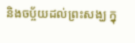និងចប្ច័យដល់ព្រះសង្ឃ ក្នុ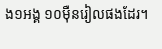ង១អង្គ ១០ម៉ឺនរៀលផងដែរ។